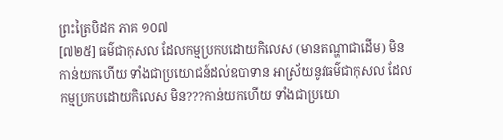ព្រះត្រៃបិដក ភាគ ១០៧
[៧២៥] ធម៌ជាកុសល ដែលកម្មប្រកបដោយកិលេស (មានតណ្ហាជាដើម) មិនកាន់យកហើយ ទាំងជាប្រយោជន៍ដល់ឧបាទាន អាស្រ័យនូវធម៌ជាកុសល ដែលកម្មប្រកបដោយកិលេស មិន???កាន់យកហើយ ទាំងជាប្រយោ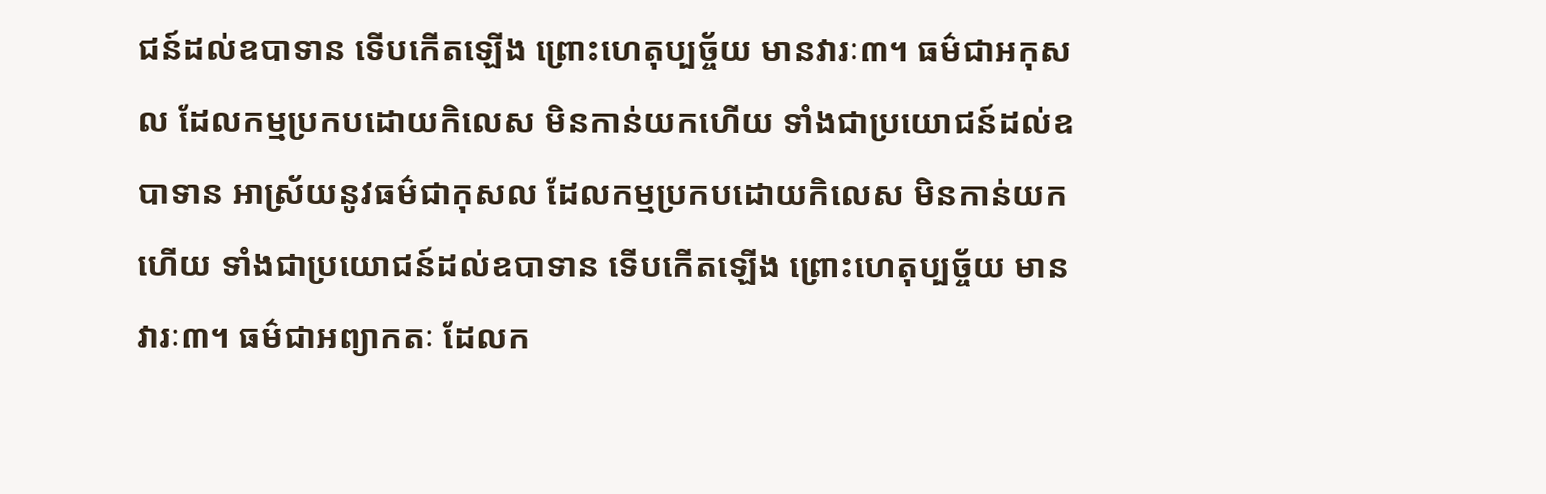ជន៍ដល់ឧបាទាន ទើបកើតឡើង ព្រោះហេតុប្បច្ច័យ មានវារៈ៣។ ធម៌ជាអកុសល ដែលកម្មប្រកបដោយកិលេស មិនកាន់យកហើយ ទាំងជាប្រយោជន៍ដល់ឧបាទាន អាស្រ័យនូវធម៌ជាកុសល ដែលកម្មប្រកបដោយកិលេស មិនកាន់យកហើយ ទាំងជាប្រយោជន៍ដល់ឧបាទាន ទើបកើតឡើង ព្រោះហេតុប្បច្ច័យ មានវារៈ៣។ ធម៌ជាអព្យាកតៈ ដែលក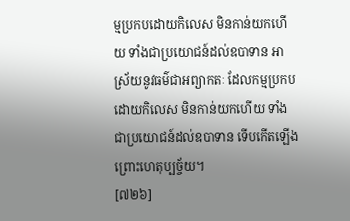ម្មប្រកបដោយកិលេស មិនកាន់យកហើយ ទាំងជាប្រយោជន៍ដល់ឧបាទាន អាស្រ័យនូវធម៌ជាអព្យាកតៈ ដែលកម្មប្រកបដោយកិលេស មិនកាន់យកហើយ ទាំងជាប្រយោជន៍ដល់ឧបាទាន ទើបកើតឡើង ព្រោះហេតុប្បច្ច័យ។
[៧២៦]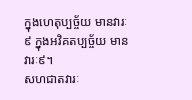ក្នុងហេតុប្បច្ច័យ មានវារៈ៩ ក្នុងអវិគតប្បច្ច័យ មានវារៈ៩។
សហជាតវារៈ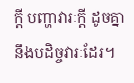ក្តី បញ្ហាវារៈក្តី ដូចគ្នានឹងបដិច្ចវារៈដែរ។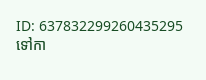ID: 637832299260435295
ទៅកា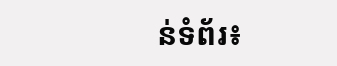ន់ទំព័រ៖